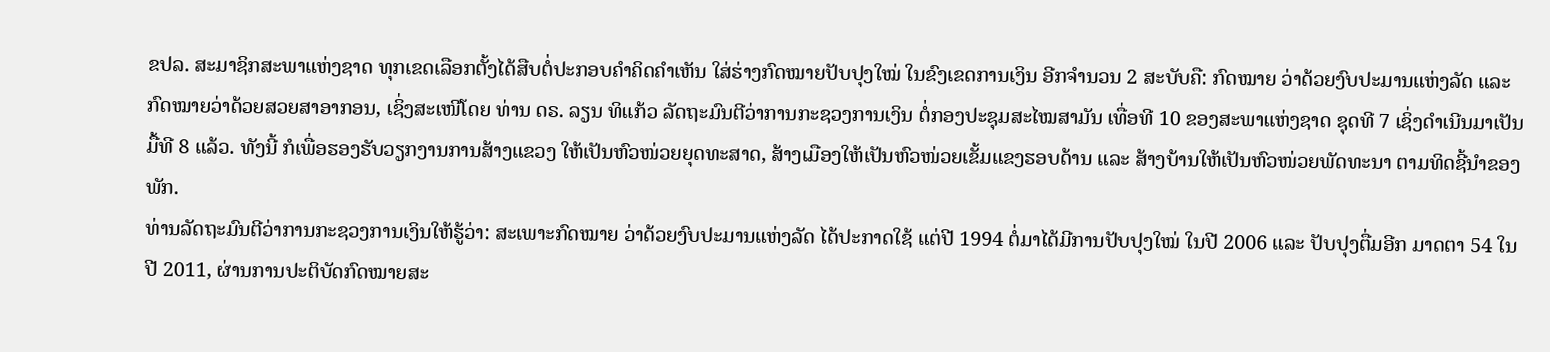ຂປລ. ສະມາຊິກສະພາແຫ່ງຊາດ ທຸກເຂດເລືອກຕັ້ງໄດ້ສືບຕໍ່ປະກອບຄຳຄິດຄຳເຫັນ ໃສ່ຮ່າງກົດໝາຍປັບປຸງໃໝ່ ໃນຂົງເຂດການເງິນ ອີກຈຳນວນ 2 ສະບັບຄື: ກົດໝາຍ ວ່າດ້ວຍງົບປະມານແຫ່ງລັດ ແລະ ກົດໝາຍວ່າດ້ວຍສວຍສາອາກອນ, ເຊິ່ງສະເໜີໂດຍ ທ່ານ ດຣ. ລຽນ ທິແກ້ວ ລັດຖະມົນຕີວ່າການກະຊວງການເງິນ ຕໍ່ກອງປະຊຸມສະໄໝສາມັນ ເທື່ອທີ 10 ຂອງສະພາແຫ່ງຊາດ ຊຸດທີ 7 ເຊິ່ງດຳເນີນມາເປັນມື້ທີ 8 ແລ້ວ. ທັງນີ້ ກໍເພື່ອຮອງຮັບວຽກງານການສ້າງແຂວງ ໃຫ້ເປັນຫົວໜ່ວຍຍຸດທະສາດ, ສ້າງເມືອງໃຫ້ເປັນຫົວໜ່ວຍເຂັ້ມແຂງຮອບດ້ານ ແລະ ສ້າງບ້ານໃຫ້ເປັນຫົວໜ່ວຍພັດທະນາ ຕາມທິດຊີ້ນຳຂອງພັກ.
ທ່ານລັດຖະມົນຕີວ່າການກະຊວງການເງິນໃຫ້ຮູ້ວ່າ: ສະເພາະກົດໝາຍ ວ່າດ້ວຍງົບປະມານແຫ່ງລັດ ໄດ້ປະກາດໃຊ້ ແຕ່ປີ 1994 ຕໍ່ມາໄດ້ມີການປັບປຸງໃໝ່ ໃນປີ 2006 ແລະ ປັບປຸງຕື່ມອີກ ມາດຕາ 54 ໃນປີ 2011, ຜ່ານການປະຕິບັດກົດໝາຍສະ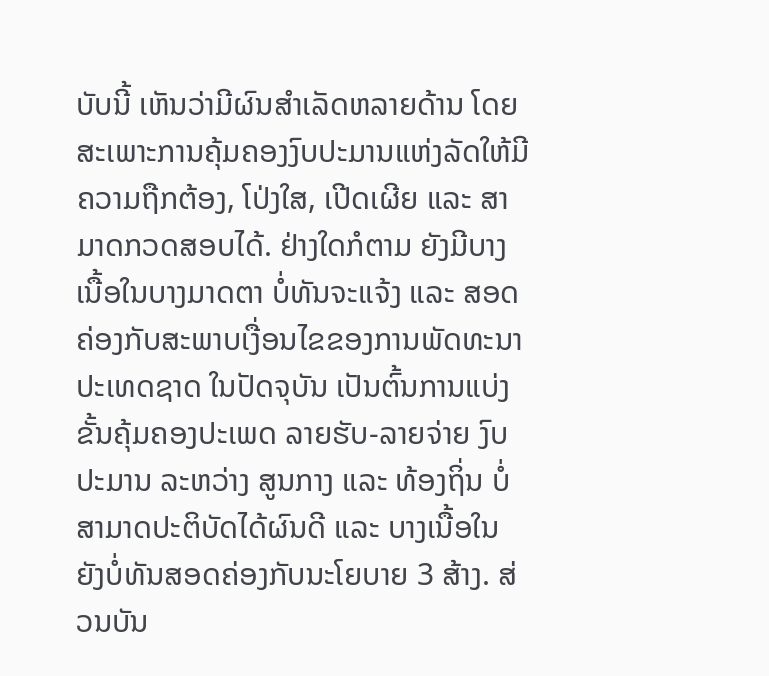ບັບນີ້ ເຫັນວ່າມີຜົນສຳເລັດຫລາຍດ້ານ ໂດຍສະເພາະການຄຸ້ມຄອງງົບປະມານແຫ່ງລັດໃຫ້ມີຄວາມຖືກຕ້ອງ, ໂປ່ງໃສ, ເປີດເຜີຍ ແລະ ສາມາດກວດສອບໄດ້. ຢ່າງໃດກໍຕາມ ຍັງມີບາງເນື້ອໃນບາງມາດຕາ ບໍ່ທັນຈະແຈ້ງ ແລະ ສອດຄ່ອງກັບສະພາບເງື່ອນໄຂຂອງການພັດທະນາປະເທດຊາດ ໃນປັດຈຸບັນ ເປັນຕົ້ນການແບ່ງຂັ້ນຄຸ້ມຄອງປະເພດ ລາຍຮັບ-ລາຍຈ່າຍ ງົບປະມານ ລະຫວ່າງ ສູນກາງ ແລະ ທ້ອງຖິ່ນ ບໍ່ສາມາດປະຕິບັດໄດ້ຜົນດີ ແລະ ບາງເນື້ອໃນ ຍັງບໍ່ທັນສອດຄ່ອງກັບນະໂຍບາຍ 3 ສ້າງ. ສ່ວນບັນ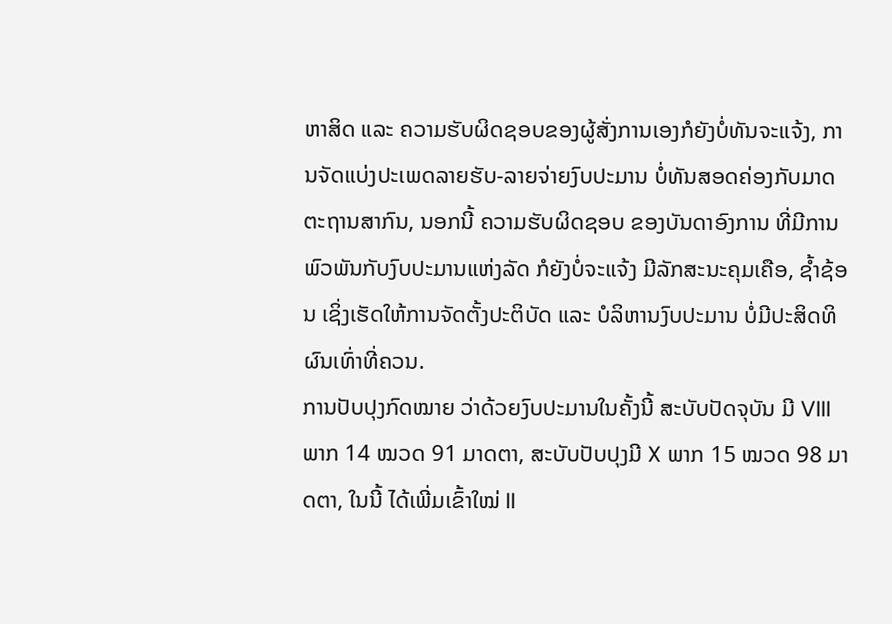ຫາສິດ ແລະ ຄວາມຮັບຜິດຊອບຂອງຜູ້ສັ່ງການເອງກໍຍັງບໍ່ທັນຈະແຈ້ງ, ການຈັດແບ່ງປະເພດລາຍຮັບ-ລາຍຈ່າຍງົບປະມານ ບໍ່ທັນສອດຄ່ອງກັບມາດຕະຖານສາກົນ, ນອກນີ້ ຄວາມຮັບຜິດຊອບ ຂອງບັນດາອົງການ ທີ່ມີການພົວພັນກັບງົບປະມານແຫ່ງລັດ ກໍຍັງບໍ່ຈະແຈ້ງ ມີລັກສະນະຄຸມເຄືອ, ຊ້ຳຊ້ອນ ເຊິ່ງເຮັດໃຫ້ການຈັດຕັ້ງປະຕິບັດ ແລະ ບໍລິຫານງົບປະມານ ບໍ່ມີປະສິດທິຜົນເທົ່າທີ່ຄວນ.
ການປັບປຸງກົດໝາຍ ວ່າດ້ວຍງົບປະມານໃນຄັ້ງນີ້ ສະບັບປັດຈຸບັນ ມີ VIII ພາກ 14 ໝວດ 91 ມາດຕາ, ສະບັບປັບປຸງມີ X ພາກ 15 ໝວດ 98 ມາດຕາ, ໃນນີ້ ໄດ້ເພີ່ມເຂົ້າໃໝ່ II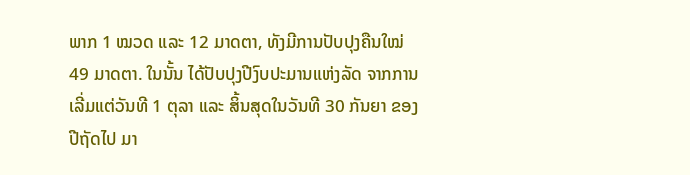ພາກ 1 ໝວດ ແລະ 12 ມາດຕາ, ທັງມີການປັບປຸງຄືນໃໝ່ 49 ມາດຕາ. ໃນນັ້ນ ໄດ້ປັບປຸງປີງົບປະມານແຫ່ງລັດ ຈາກການເລີ່ມແຕ່ວັນທີ 1 ຕຸລາ ແລະ ສິ້ນສຸດໃນວັນທີ 30 ກັນຍາ ຂອງປີຖັດໄປ ມາ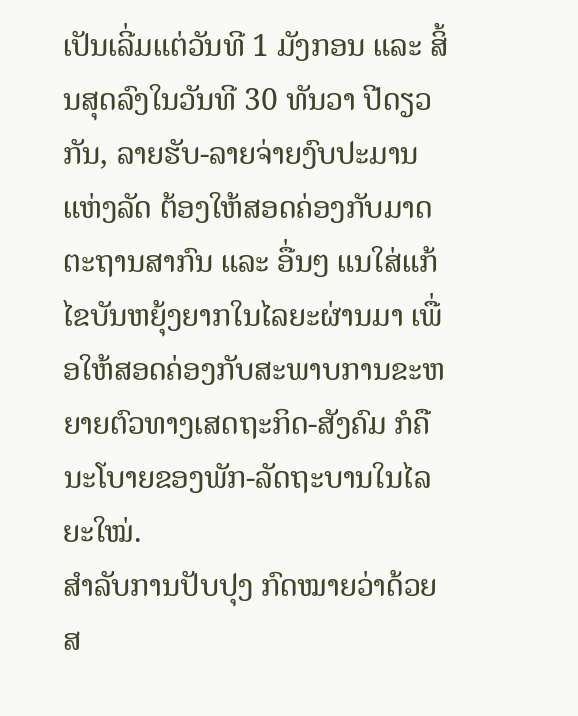ເປັນເລີ່ມແຕ່ວັນທີ 1 ມັງກອນ ແລະ ສິ້ນສຸດລົງໃນວັນທີ 30 ທັນວາ ປີດຽວກັນ, ລາຍຮັບ-ລາຍຈ່າຍງົບປະມານແຫ່ງລັດ ຕ້ອງໃຫ້ສອດຄ່ອງກັບມາດຕະຖານສາກົນ ແລະ ອື່ນໆ ແນໃສ່ແກ້ໄຂບັນຫຍຸ້ງຍາກໃນໄລຍະຜ່ານມາ ເພື່ອໃຫ້ສອດຄ່ອງກັບສະພາບການຂະຫຍາຍຕົວທາງເສດຖະກິດ-ສັງຄົມ ກໍຄື ນະໂບາຍຂອງພັກ-ລັດຖະບານໃນໄລຍະໃໝ່.
ສຳລັບການປັບປຸງ ກົດໝາຍວ່າດ້ວຍສ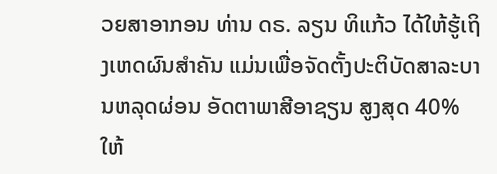ວຍສາອາກອນ ທ່ານ ດຣ. ລຽນ ທິແກ້ວ ໄດ້ໃຫ້ຮູ້ເຖິງເຫດຜົນສຳຄັນ ແມ່ນເພື່ອຈັດຕັ້ງປະຕິບັດສາລະບານຫລຸດຜ່ອນ ອັດຕາພາສີອາຊຽນ ສູງສຸດ 40% ໃຫ້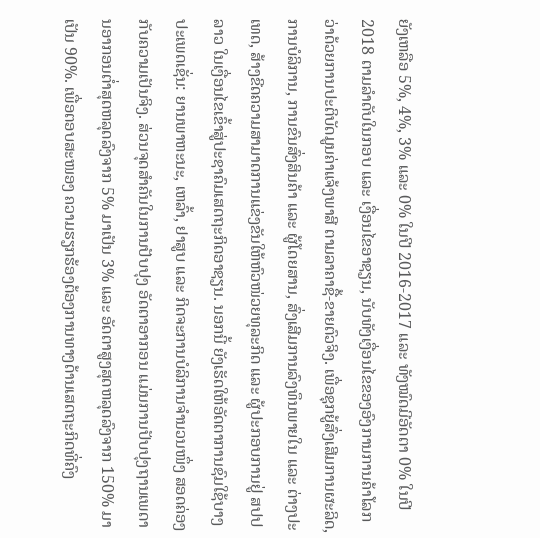ຍັງເຫລືອ 5%, 4%, 3% ແລະ 0% ໃນປີ 2016-2017 ແລະ ທັງໝົດມີອັດຕາ 0% ໃນປີ 2018 ຕາມລຳດັບໃນກອບ ແລະ ເງື່ອນໄຂອາຊຽນ, ນັບທັງເງື່ອນໄຂຂອງອົງການການຄ້າໂລກ ວ່າດ້ວຍການປະຕິບັດມູນຄ່າແຈ້ງພາສີ ຕາມລາຄາຊື້-ຂາຍຕົວຈິງ. ເພື່ອຊຸກຍູ້ສົ່ງເສີມການຜະລິດ, ການບໍລິການ, ການຂົນສົ່ງສິນຄ້າ ແລະ ຜູ້ໂດຍສານ, ສົ່ງເສີມການລົງທຶນພາຍໃນ ແລະ ຕ່າງປະເທດ, ສ້າງຂີດຄວາມສາມາດການແຂ່ງຂັນໃຫ້ຫົວໜ່ວຍທຸລະກິດ ແລະ ຜູ້ປະກອບການຢູ່ ສປປ ລາວ ໃນເງື່ອນໄຂເຂົ້າສູ່ປະຊາຄົມເສດຖະກິດອາຊຽນ. ນອກນີ້ ຍັງເຮັດໃຫ້ອັດຕາການຊົມໃຊ້ບາງປະເພດເຊັ່ນ: ຍານພາຫະນະ, ເຫລົ້າ, ຢາສູບ ແລະ ກິດຈະການບໍລິການຈຳນວນໜຶ່ງ ສອດຄ່ອງກັບຄວາມເປັນຈິງ. ສ່ວນຈຸດສຳຄັນໃນການປັບປຸງ ອັດຕາອາກອນ ແມ່ນການປັບປຸງຖານເພດານອາກອນຕ່ຳສຸດຫລຸດລົງຈາກ 5% ມາເປັນ 3% ແລະ ອັດຕາສູງສຸດຫລຸດລົງຈາກ 150% ມາເປັນ 90%. ເພື່ອຕອບສະໜອງ ຄວາມຮຽກຮ້ອງຕ້ອງການທາງດ້ານເສດຖະກິດທີ່ຄົງ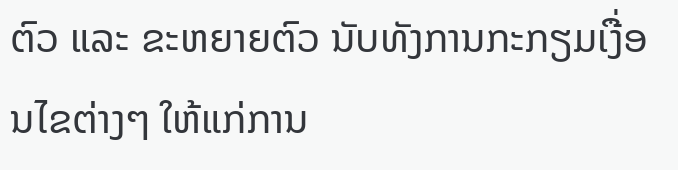ຕົວ ແລະ ຂະຫຍາຍຕົວ ນັບທັງການກະກຽມເງື່ອນໄຂຕ່າງໆ ໃຫ້ແກ່ການ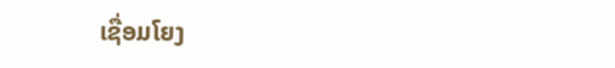ເຊື່ອມໂຍງ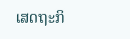ເສດຖະກິ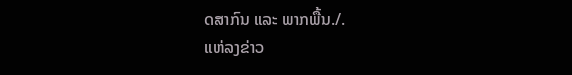ດສາກົນ ແລະ ພາກພື້ນ./.
ແຫ່ລງຂ່າວ